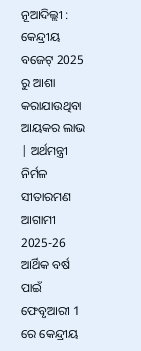ନୂଆଦିଲ୍ଲୀ : କେନ୍ଦ୍ରୀୟ ବଜେଟ୍ 2025 ରୁ ଆଶା କରାଯାଉଥିବା ଆୟକର ଲାଭ | ଅର୍ଥମନ୍ତ୍ରୀ ନିର୍ମଳ ସୀତାରମଣ ଆଗାମୀ 2025-26 ଆର୍ଥିକ ବର୍ଷ ପାଇଁ ଫେବୃଆରୀ 1 ରେ କେନ୍ଦ୍ରୀୟ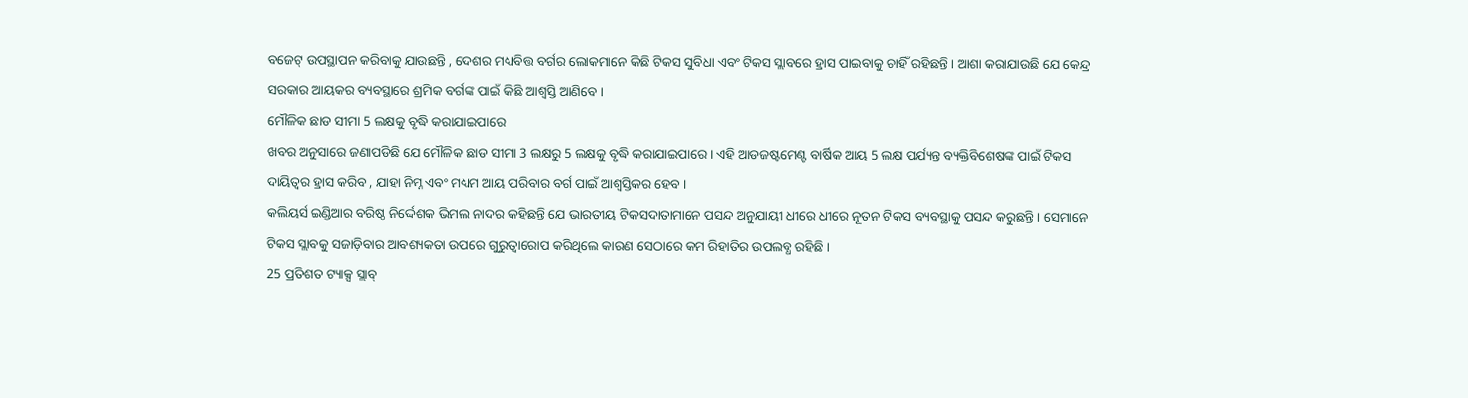ବଜେଟ୍ ଉପସ୍ଥାପନ କରିବାକୁ ଯାଉଛନ୍ତି , ଦେଶର ମଧ୍ୟବିତ୍ତ ବର୍ଗର ଲୋକମାନେ କିଛି ଟିକସ ସୁବିଧା ଏବଂ ଟିକସ ସ୍ଲାବରେ ହ୍ରାସ ପାଇବାକୁ ଚାହିଁ ରହିଛନ୍ତି । ଆଶା କରାଯାଉଛି ଯେ କେନ୍ଦ୍ର ସରକାର ଆୟକର ବ୍ୟବସ୍ଥାରେ ଶ୍ରମିକ ବର୍ଗଙ୍କ ପାଇଁ କିଛି ଆଶ୍ୱସ୍ତି ଆଣିବେ ।
ମୌଳିକ ଛାଡ ସୀମା 5 ଲକ୍ଷକୁ ବୃଦ୍ଧି କରାଯାଇପାରେ
ଖବର ଅନୁସାରେ ଜଣାପଡିଛି ଯେ ମୌଳିକ ଛାଡ ସୀମା 3 ଲକ୍ଷରୁ 5 ଲକ୍ଷକୁ ବୃଦ୍ଧି କରାଯାଇପାରେ । ଏହି ଆଡଜଷ୍ଟମେଣ୍ଟ ବାର୍ଷିକ ଆୟ 5 ଲକ୍ଷ ପର୍ଯ୍ୟନ୍ତ ବ୍ୟକ୍ତିବିଶେଷଙ୍କ ପାଇଁ ଟିକସ ଦାୟିତ୍ବର ହ୍ରାସ କରିବ , ଯାହା ନିମ୍ନ ଏବଂ ମଧ୍ୟମ ଆୟ ପରିବାର ବର୍ଗ ପାଇଁ ଆଶ୍ୱସ୍ତିକର ହେବ ।
କଲିୟର୍ସ ଇଣ୍ଡିଆର ବରିଷ୍ଠ ନିର୍ଦ୍ଦେଶକ ଭିମଲ ନାଦର କହିଛନ୍ତି ଯେ ଭାରତୀୟ ଟିକସଦାତାମାନେ ପସନ୍ଦ ଅନୁଯାୟୀ ଧୀରେ ଧୀରେ ନୂତନ ଟିକସ ବ୍ୟବସ୍ଥାକୁ ପସନ୍ଦ କରୁଛନ୍ତି । ସେମାନେ ଟିକସ ସ୍ଲାବକୁ ସଜାଡ଼ିବାର ଆବଶ୍ୟକତା ଉପରେ ଗୁରୁତ୍ୱାରୋପ କରିଥିଲେ କାରଣ ସେଠାରେ କମ ରିହାତିର ଉପଲବ୍ଧ ରହିଛି ।
25 ପ୍ରତିଶତ ଟ୍ୟାକ୍ସ ସ୍ଲାବ୍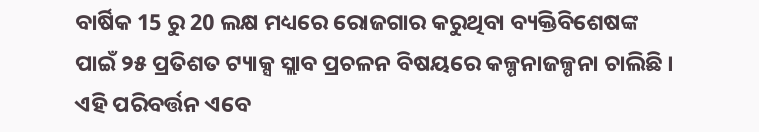ବାର୍ଷିକ 15 ରୁ 20 ଲକ୍ଷ ମଧ୍ୟରେ ରୋଜଗାର କରୁଥିବା ବ୍ୟକ୍ତିବିଶେଷଙ୍କ ପାଇଁ ୨୫ ପ୍ରତିଶତ ଟ୍ୟାକ୍ସ ସ୍ଲାବ ପ୍ରଚଳନ ବିଷୟରେ କଳ୍ପନାଜଳ୍ପନା ଚାଲିଛି । ଏହି ପରିବର୍ତ୍ତନ ଏବେ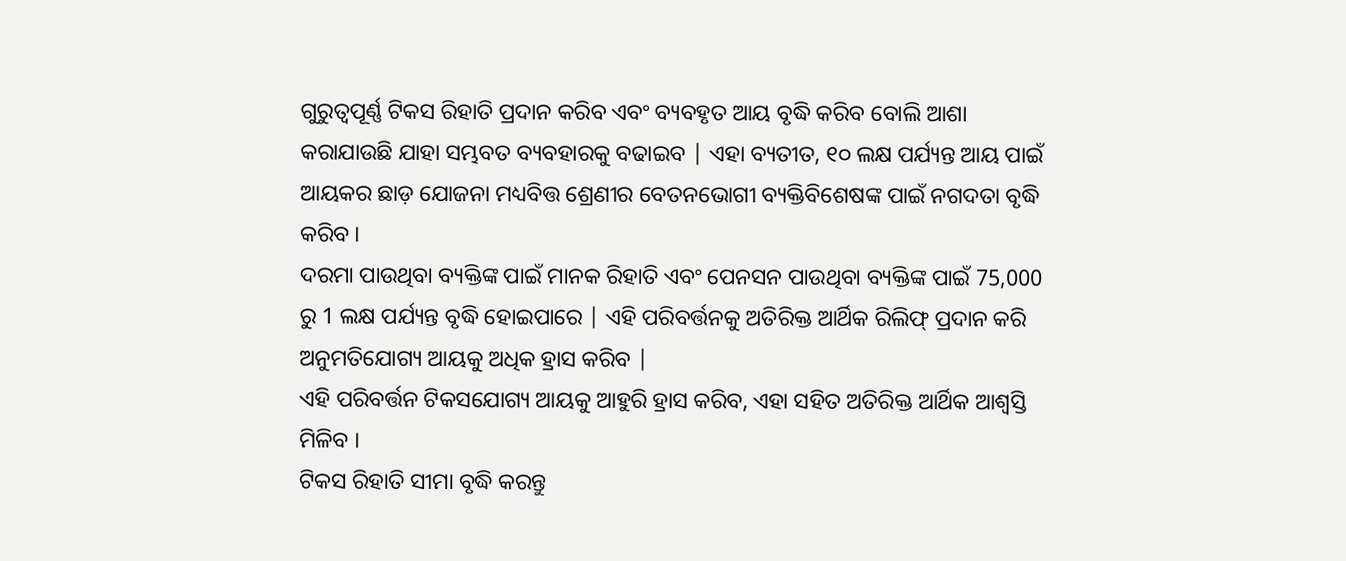ଗୁରୁତ୍ୱପୂର୍ଣ୍ଣ ଟିକସ ରିହାତି ପ୍ରଦାନ କରିବ ଏବଂ ବ୍ୟବହୃତ ଆୟ ବୃଦ୍ଧି କରିବ ବୋଲି ଆଶା କରାଯାଉଛି ଯାହା ସମ୍ଭବତ ବ୍ୟବହାରକୁ ବଢାଇବ | ଏହା ବ୍ୟତୀତ, ୧୦ ଲକ୍ଷ ପର୍ଯ୍ୟନ୍ତ ଆୟ ପାଇଁ ଆୟକର ଛାଡ଼ ଯୋଜନା ମଧ୍ୟବିତ୍ତ ଶ୍ରେଣୀର ବେତନଭୋଗୀ ବ୍ୟକ୍ତିବିଶେଷଙ୍କ ପାଇଁ ନଗଦତା ବୃଦ୍ଧି କରିବ ।
ଦରମା ପାଉଥିବା ବ୍ୟକ୍ତିଙ୍କ ପାଇଁ ମାନକ ରିହାତି ଏବଂ ପେନସନ ପାଉଥିବା ବ୍ୟକ୍ତିଙ୍କ ପାଇଁ 75,000 ରୁ 1 ଲକ୍ଷ ପର୍ଯ୍ୟନ୍ତ ବୃଦ୍ଧି ହୋଇପାରେ | ଏହି ପରିବର୍ତ୍ତନକୁ ଅତିରିକ୍ତ ଆର୍ଥିକ ରିଲିଫ୍ ପ୍ରଦାନ କରି ଅନୁମତିଯୋଗ୍ୟ ଆୟକୁ ଅଧିକ ହ୍ରାସ କରିବ |
ଏହି ପରିବର୍ତ୍ତନ ଟିକସଯୋଗ୍ୟ ଆୟକୁ ଆହୁରି ହ୍ରାସ କରିବ, ଏହା ସହିତ ଅତିରିକ୍ତ ଆର୍ଥିକ ଆଶ୍ୱସ୍ତି ମିଳିବ ।
ଟିକସ ରିହାତି ସୀମା ବୃଦ୍ଧି କରନ୍ତୁ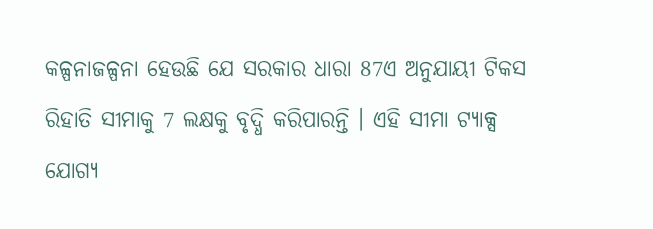କଳ୍ପନାଜଳ୍ପନା ହେଉଛି ଯେ ସରକାର ଧାରା 87ଏ ଅନୁଯାୟୀ ଟିକସ ରିହାତି ସୀମାକୁ 7 ଲକ୍ଷକୁ ବୃଦ୍ଧି କରିପାରନ୍ତି । ଏହି ସୀମା ଟ୍ୟାକ୍ସ ଯୋଗ୍ୟ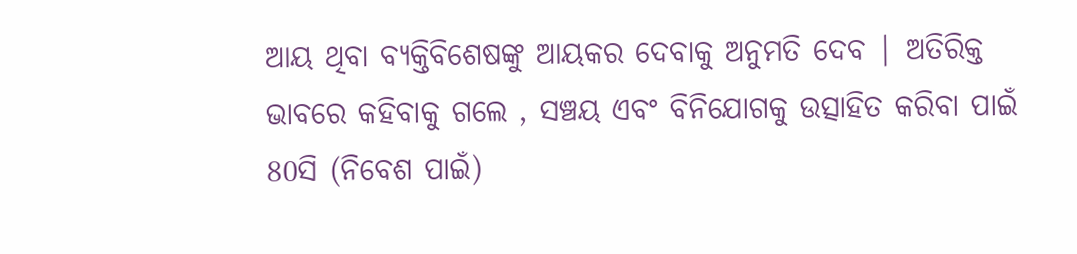ଆୟ ଥିବା ବ୍ୟକ୍ତିବିଶେଷଙ୍କୁ ଆୟକର ଦେବାକୁ ଅନୁମତି ଦେବ | ଅତିରିକ୍ତ ଭାବରେ କହିବାକୁ ଗଲେ , ସଞ୍ଚୟ ଏବଂ ବିନିଯୋଗକୁ ଉତ୍ସାହିତ କରିବା ପାଇଁ 80ସି (ନିବେଶ ପାଇଁ)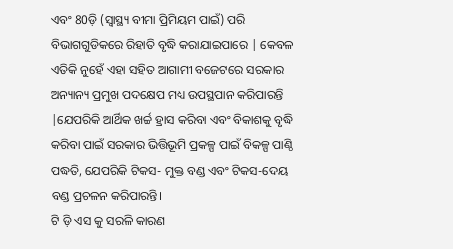ଏବଂ 80ଡ଼ି (ସ୍ୱାସ୍ଥ୍ୟ ବୀମା ପ୍ରିମିୟମ ପାଇଁ) ପରି ବିଭାଗଗୁଡିକରେ ରିହାତି ବୃଦ୍ଧି କରାଯାଇପାରେ | କେବଳ ଏତିକି ନୁହେଁ ଏହା ସହିତ ଆଗାମୀ ବଜେଟରେ ସରକାର ଅନ୍ୟାନ୍ୟ ପ୍ରମୁଖ ପଦକ୍ଷେପ ମଧ୍ୟ ଉପସ୍ଥପାନ କରିପାରନ୍ତି |ଯେପରିକି ଆର୍ଥିକ ଖର୍ଚ୍ଚ ହ୍ରାସ କରିବା ଏବଂ ବିକାଶକୁ ବୃଦ୍ଧି କରିବା ପାଇଁ ସରକାର ଭିତ୍ତିଭୂମି ପ୍ରକଳ୍ପ ପାଇଁ ବିକଳ୍ପ ପାଣ୍ଠି ପଦ୍ଧତି, ଯେପରିକି ଟିକସ- ମୁକ୍ତ ବଣ୍ଡ ଏବଂ ଟିକସ-ଦେୟ ବଣ୍ଡ ପ୍ରଚଳନ କରିପାରନ୍ତି।
ଟି ଡ଼ି ଏସ କୁ ସରଳି କାରଣ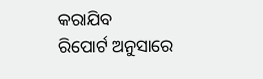କରାଯିବ
ରିପୋର୍ଟ ଅନୁସାରେ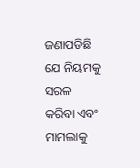ଜଣାପଡିଛି ଯେ ନିୟମକୁ ସରଳ କରିବା ଏବଂ ମାମଲାକୁ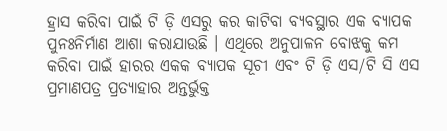ହ୍ରାସ କରିବା ପାଇଁ ଟି ଡ଼ି ଏସରୁ କର କାଟିବା ବ୍ୟବସ୍ଥାର ଏକ ବ୍ୟାପକ ପୁନଃନିର୍ମାଣ ଆଶା କରାଯାଉଛି । ଏଥିରେ ଅନୁପାଳନ ବୋଝକୁ କମ କରିବା ପାଇଁ ହାରର ଏକକ ବ୍ୟାପକ ସୂଚୀ ଏବଂ ଟି ଡ଼ି ଏସ/ଟି ସି ଏସ ପ୍ରମାଣପତ୍ର ପ୍ରତ୍ୟାହାର ଅନ୍ତର୍ଭୁକ୍ତ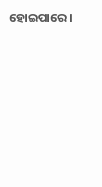ହୋଇପାରେ।